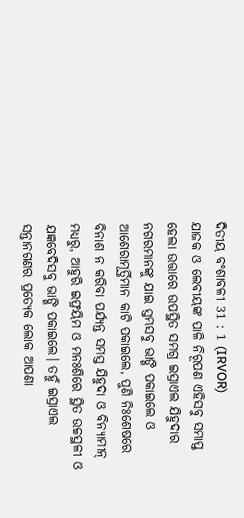ଦିତୀୟ ବଂଶାବଳୀ 31 : 1 (IRVOR)
ଯାଜକ ଓ ଲେବୀୟଙ୍କ ପାଳି ନିରୂପଣ ଏହିସବୁ ସମାପ୍ତ ହେଲା ଉତ୍ତାରେ ଉପସ୍ଥିତ ସମଗ୍ର ଇସ୍ରାଏଲ ଯିହୁଦାର ନଗରମାନଙ୍କୁ ଯାଇ ସ୍ତମ୍ଭସବୁ ଭାଙ୍ଗି ପକାଇଲେ ଓ ଆଶେରାମୂର୍ତ୍ତିମାନ କାଟି ପକାଇଲେ, ପୁଣି ନିଃଶେଷରେ ବିନାଶ ନ କରିବା ପର୍ଯ୍ୟନ୍ତ ସମସ୍ତ ଯିହୁଦା ଓ ବିନ୍ୟାମୀନ୍ ମଧ୍ୟରୁ, ଆହୁରି ଇଫ୍ରୟିମ ଓ ମନଃଶିରେ ସ୍ଥିତ ଉଚ୍ଚସ୍ଥଳୀ ଓ ଯଜ୍ଞବେଦିସବୁ ଭାଙ୍ଗି ପକାଇଲେ। ତହୁଁ ଇସ୍ରାଏଲ ସନ୍ତାନଗଣର ପ୍ରତ୍ୟେକ ଲୋକ ଆପଣା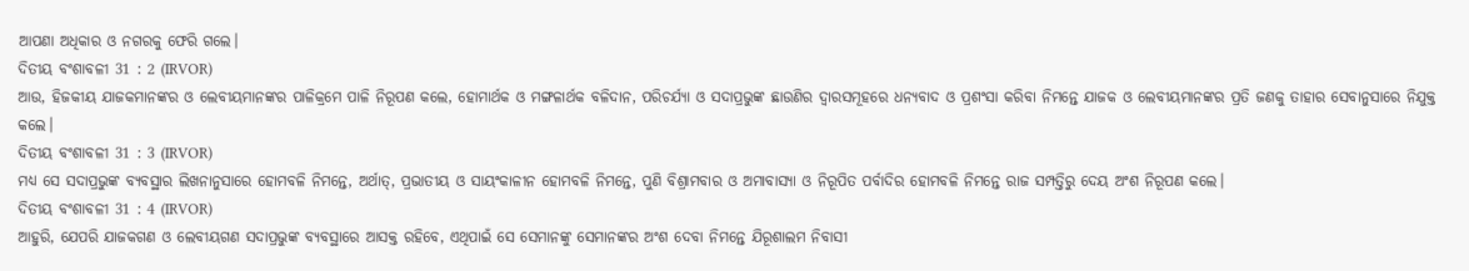ଆପଣା ଅଧିକାର ଓ ନଗରକୁ ଫେରି ଗଲେ।
ଦିତୀୟ ବଂଶାବଳୀ 31 : 2 (IRVOR)
ଆଉ, ହିଜକୀୟ ଯାଜକମାନଙ୍କର ଓ ଲେବୀୟମାନଙ୍କର ପାଳିକ୍ରମେ ପାଳି ନିରୂପଣ କଲେ, ହୋମାର୍ଥକ ଓ ମଙ୍ଗଳାର୍ଥକ ବଳିଦାନ, ପରିଚର୍ଯ୍ୟା ଓ ସଦାପ୍ରଭୁଙ୍କ ଛାଉଣିର ଦ୍ୱାରସମୂହରେ ଧନ୍ୟବାଦ ଓ ପ୍ରଶଂସା କରିବା ନିମନ୍ତେ ଯାଜକ ଓ ଲେବୀୟମାନଙ୍କର ପ୍ରତି ଜଣକୁ ତାହାର ସେବାନୁସାରେ ନିଯୁକ୍ତ କଲେ।
ଦିତୀୟ ବଂଶାବଳୀ 31 : 3 (IRVOR)
ମଧ୍ୟ ସେ ସଦାପ୍ରଭୁଙ୍କ ବ୍ୟବସ୍ଥାର ଲିଖନାନୁସାରେ ହୋମବଳି ନିମନ୍ତେ, ଅର୍ଥାତ୍, ପ୍ରଭାତୀୟ ଓ ସାୟଂକାଳୀନ ହୋମବଳି ନିମନ୍ତେ, ପୁଣି ବିଶ୍ରାମବାର ଓ ଅମାବାସ୍ୟା ଓ ନିରୂପିତ ପର୍ବାଦିର ହୋମବଳି ନିମନ୍ତେ ରାଜ ସମ୍ପତ୍ତିରୁ ଦେୟ ଅଂଶ ନିରୂପଣ କଲେ।
ଦିତୀୟ ବଂଶାବଳୀ 31 : 4 (IRVOR)
ଆହୁରି, ଯେପରି ଯାଜକଗଣ ଓ ଲେବୀୟଗଣ ସଦାପ୍ରଭୁଙ୍କ ବ୍ୟବସ୍ଥାରେ ଆସକ୍ତ ରହିବେ, ଏଥିପାଇଁ ସେ ସେମାନଙ୍କୁ ସେମାନଙ୍କର ଅଂଶ ଦେବା ନିମନ୍ତେ ଯିରୂଶାଲମ ନିବାସୀ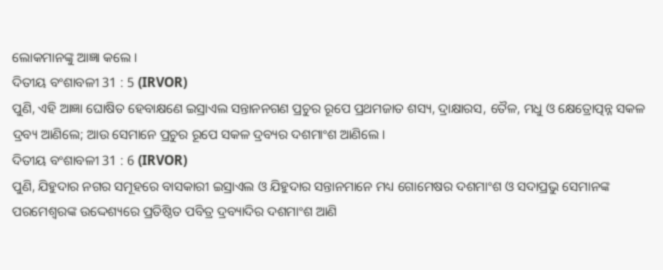ଲୋକମାନଙ୍କୁ ଆଜ୍ଞା କଲେ।
ଦିତୀୟ ବଂଶାବଳୀ 31 : 5 (IRVOR)
ପୁଣି, ଏହି ଆଜ୍ଞା ଘୋଷିତ ହେବାକ୍ଷଣେ ଇସ୍ରାଏଲ ସନ୍ତାନନଗଣ ପ୍ରଚୁର ରୂପେ ପ୍ରଥମଜାତ ଶସ୍ୟ, ଦ୍ରାକ୍ଷାରସ, ତୈଳ, ମଧୁ ଓ କ୍ଷେତ୍ରୋତ୍ପନ୍ନ ସକଳ ଦ୍ରବ୍ୟ ଆଣିଲେ; ଆଉ ସେମାନେ ପ୍ରଚୁର ରୂପେ ସକଳ ଦ୍ରବ୍ୟର ଦଶମାଂଶ ଆଣିଲେ।
ଦିତୀୟ ବଂଶାବଳୀ 31 : 6 (IRVOR)
ପୁଣି, ଯିହୁଦାର ନଗର ସମୂହରେ ବାସକାରୀ ଇସ୍ରାଏଲ ଓ ଯିହୁଦାର ସନ୍ତାନମାନେ ମଧ୍ୟ ଗୋମେଷର ଦଶମାଂଶ ଓ ସଦାପ୍ରଭୁ ସେମାନଙ୍କ ପରମେଶ୍ୱରଙ୍କ ଉଦ୍ଦେଶ୍ୟରେ ପ୍ରତିଷ୍ଠିତ ପବିତ୍ର ଦ୍ରବ୍ୟାଦିର ଦଶମାଂଶ ଆଣି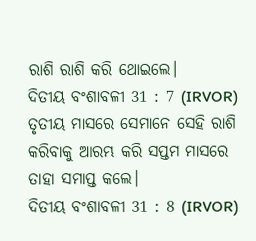ରାଶି ରାଶି କରି ଥୋଇଲେ।
ଦିତୀୟ ବଂଶାବଳୀ 31 : 7 (IRVOR)
ତୃତୀୟ ମାସରେ ସେମାନେ ସେହି ରାଶି କରିବାକୁ ଆରମ୍ଭ କରି ସପ୍ତମ ମାସରେ ତାହା ସମାପ୍ତ କଲେ।
ଦିତୀୟ ବଂଶାବଳୀ 31 : 8 (IRVOR)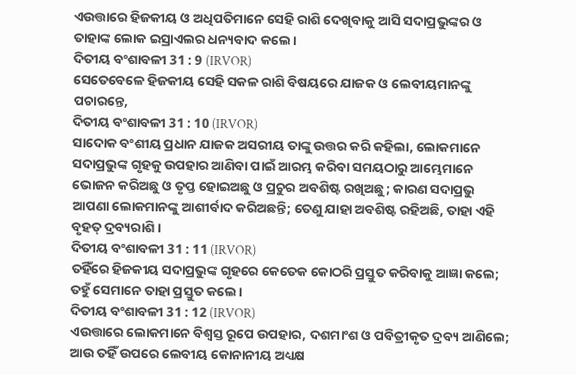ଏଉତ୍ତାରେ ହିଜକୀୟ ଓ ଅଧିପତିମାନେ ସେହି ରାଶି ଦେଖିବାକୁ ଆସି ସଦାପ୍ରଭୁଙ୍କର ଓ ତାହାଙ୍କ ଲୋକ ଇସ୍ରାଏଲର ଧନ୍ୟବାଦ କଲେ।
ଦିତୀୟ ବଂଶାବଳୀ 31 : 9 (IRVOR)
ସେତେବେଳେ ହିଜକୀୟ ସେହି ସକଳ ରାଶି ବିଷୟରେ ଯାଜକ ଓ ଲେବୀୟମାନଙ୍କୁ ପଚାରନ୍ତେ,
ଦିତୀୟ ବଂଶାବଳୀ 31 : 10 (IRVOR)
ସାଦୋକ ବଂଶୀୟ ପ୍ରଧାନ ଯାଜକ ଅସରୀୟ ତାଙ୍କୁ ଉତ୍ତର କରି କହିଲା, ଲୋକମାନେ ସଦାପ୍ରଭୁଙ୍କ ଗୃହକୁ ଉପହାର ଆଣିବା ପାଇଁ ଆରମ୍ଭ କରିବା ସମୟଠାରୁ ଆମ୍ଭେମାନେ ଭୋଜନ କରିଅଛୁ ଓ ତୃପ୍ତ ହୋଇଅଛୁ ଓ ପ୍ରଚୁର ଅବଶିଷ୍ଟ ରଖିଅଛୁ; କାରଣ ସଦାପ୍ରଭୁ ଆପଣା ଲୋକମାନଙ୍କୁ ଆଶୀର୍ବାଦ କରିଅଛନ୍ତି; ତେଣୁ ଯାହା ଅବଶିଷ୍ଟ ରହିଅଛି, ତାହା ଏହି ବୃହତ୍ ଦ୍ରବ୍ୟରାଶି।
ଦିତୀୟ ବଂଶାବଳୀ 31 : 11 (IRVOR)
ତହିଁରେ ହିଜକୀୟ ସଦାପ୍ରଭୁଙ୍କ ଗୃହରେ କେତେକ କୋଠରି ପ୍ରସ୍ତୁତ କରିବାକୁ ଆଜ୍ଞା କଲେ; ତହୁଁ ସେମାନେ ତାହା ପ୍ରସ୍ତୁତ କଲେ।
ଦିତୀୟ ବଂଶାବଳୀ 31 : 12 (IRVOR)
ଏଉତ୍ତାରେ ଲୋକମାନେ ବିଶ୍ୱସ୍ତ ରୂପେ ଉପହାର, ଦଶମାଂଶ ଓ ପବିତ୍ରୀକୃତ ଦ୍ରବ୍ୟ ଆଣିଲେ; ଆଉ ତହିଁ ଉପରେ ଲେବୀୟ କୋନାନୀୟ ଅଧ୍ୟକ୍ଷ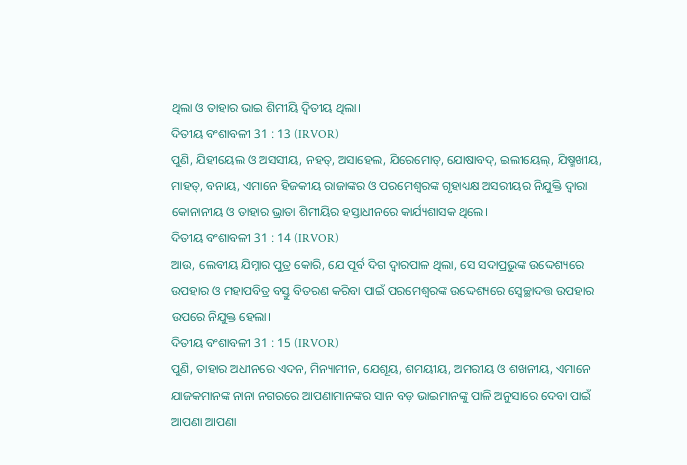ଥିଲା ଓ ତାହାର ଭାଇ ଶିମୀୟି ଦ୍ୱିତୀୟ ଥିଲା।
ଦିତୀୟ ବଂଶାବଳୀ 31 : 13 (IRVOR)
ପୁଣି, ଯିହୀୟେଲ ଓ ଅସସୀୟ, ନହତ୍, ଅସାହେଲ, ଯିରେମୋତ୍, ଯୋଷାବଦ୍, ଇଲୀୟେଲ୍, ଯିଷ୍ମଖୀୟ, ମାହତ୍, ବନାୟ, ଏମାନେ ହିଜକୀୟ ରାଜାଙ୍କର ଓ ପରମେଶ୍ୱରଙ୍କ ଗୃହାଧ୍ୟକ୍ଷ ଅସରୀୟର ନିଯୁକ୍ତି ଦ୍ୱାରା କୋନାନୀୟ ଓ ତାହାର ଭ୍ରାତା ଶିମୀୟିର ହସ୍ତାଧୀନରେ କାର୍ଯ୍ୟଶାସକ ଥିଲେ।
ଦିତୀୟ ବଂଶାବଳୀ 31 : 14 (IRVOR)
ଆଉ, ଲେବୀୟ ଯିମ୍ନାର ପୁତ୍ର କୋରି, ଯେ ପୂର୍ବ ଦିଗ ଦ୍ୱାରପାଳ ଥିଲା, ସେ ସଦାପ୍ରଭୁଙ୍କ ଉଦ୍ଦେଶ୍ୟରେ ଉପହାର ଓ ମହାପବିତ୍ର ବସ୍ତୁ ବିତରଣ କରିବା ପାଇଁ ପରମେଶ୍ୱରଙ୍କ ଉଦ୍ଦେଶ୍ୟରେ ସ୍ୱେଚ୍ଛାଦତ୍ତ ଉପହାର ଉପରେ ନିଯୁକ୍ତ ହେଲା।
ଦିତୀୟ ବଂଶାବଳୀ 31 : 15 (IRVOR)
ପୁଣି, ତାହାର ଅଧୀନରେ ଏଦନ, ମିନ୍ୟାମୀନ, ଯେଶୂୟ, ଶମୟୀୟ, ଅମରୀୟ ଓ ଶଖନୀୟ, ଏମାନେ ଯାଜକମାନଙ୍କ ନାନା ନଗରରେ ଆପଣାମାନଙ୍କର ସାନ ବଡ଼ ଭାଇମାନଙ୍କୁ ପାଳି ଅନୁସାରେ ଦେବା ପାଇଁ ଆପଣା ଆପଣା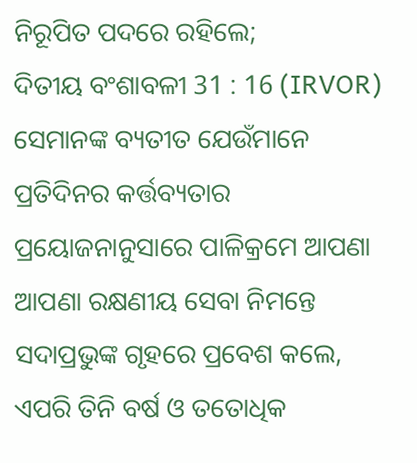ନିରୂପିତ ପଦରେ ରହିଲେ;
ଦିତୀୟ ବଂଶାବଳୀ 31 : 16 (IRVOR)
ସେମାନଙ୍କ ବ୍ୟତୀତ ଯେଉଁମାନେ ପ୍ରତିଦିନର କର୍ତ୍ତବ୍ୟତାର ପ୍ରୟୋଜନାନୁସାରେ ପାଳିକ୍ରମେ ଆପଣା ଆପଣା ରକ୍ଷଣୀୟ ସେବା ନିମନ୍ତେ ସଦାପ୍ରଭୁଙ୍କ ଗୃହରେ ପ୍ରବେଶ କଲେ, ଏପରି ତିନି ବର୍ଷ ଓ ତତୋଧିକ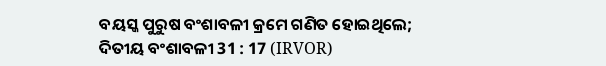ବୟସ୍କ ପୁରୁଷ ବଂଶାବଳୀ କ୍ରମେ ଗଣିତ ହୋଇଥିଲେ;
ଦିତୀୟ ବଂଶାବଳୀ 31 : 17 (IRVOR)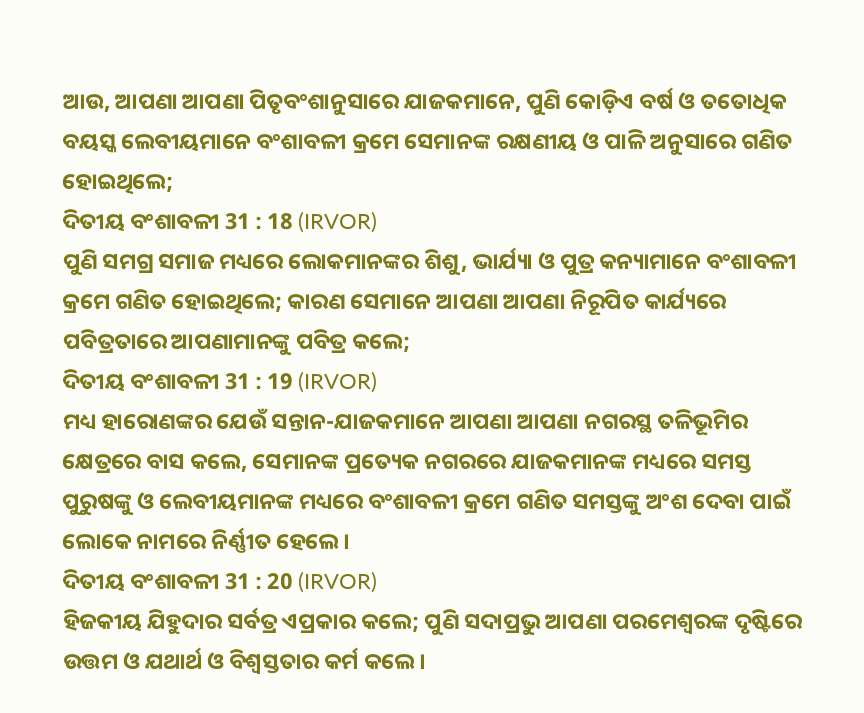ଆଉ, ଆପଣା ଆପଣା ପିତୃବଂଶାନୁସାରେ ଯାଜକମାନେ, ପୁଣି କୋଡ଼ିଏ ବର୍ଷ ଓ ତତୋଧିକ ବୟସ୍କ ଲେବୀୟମାନେ ବଂଶାବଳୀ କ୍ରମେ ସେମାନଙ୍କ ରକ୍ଷଣୀୟ ଓ ପାଳି ଅନୁସାରେ ଗଣିତ ହୋଇଥିଲେ;
ଦିତୀୟ ବଂଶାବଳୀ 31 : 18 (IRVOR)
ପୁଣି ସମଗ୍ର ସମାଜ ମଧ୍ୟରେ ଲୋକମାନଙ୍କର ଶିଶୁ, ଭାର୍ଯ୍ୟା ଓ ପୁତ୍ର କନ୍ୟାମାନେ ବଂଶାବଳୀ କ୍ରମେ ଗଣିତ ହୋଇଥିଲେ; କାରଣ ସେମାନେ ଆପଣା ଆପଣା ନିରୂପିତ କାର୍ଯ୍ୟରେ ପବିତ୍ରତାରେ ଆପଣାମାନଙ୍କୁ ପବିତ୍ର କଲେ;
ଦିତୀୟ ବଂଶାବଳୀ 31 : 19 (IRVOR)
ମଧ୍ୟ ହାରୋଣଙ୍କର ଯେଉଁ ସନ୍ତାନ-ଯାଜକମାନେ ଆପଣା ଆପଣା ନଗରସ୍ଥ ତଳିଭୂମିର କ୍ଷେତ୍ରରେ ବାସ କଲେ, ସେମାନଙ୍କ ପ୍ରତ୍ୟେକ ନଗରରେ ଯାଜକମାନଙ୍କ ମଧ୍ୟରେ ସମସ୍ତ ପୁରୁଷଙ୍କୁ ଓ ଲେବୀୟମାନଙ୍କ ମଧ୍ୟରେ ବଂଶାବଳୀ କ୍ରମେ ଗଣିତ ସମସ୍ତଙ୍କୁ ଅଂଶ ଦେବା ପାଇଁ ଲୋକେ ନାମରେ ନିର୍ଣ୍ଣୀତ ହେଲେ।
ଦିତୀୟ ବଂଶାବଳୀ 31 : 20 (IRVOR)
ହିଜକୀୟ ଯିହୁଦାର ସର୍ବତ୍ର ଏପ୍ରକାର କଲେ; ପୁଣି ସଦାପ୍ରଭୁ ଆପଣା ପରମେଶ୍ୱରଙ୍କ ଦୃଷ୍ଟିରେ ଉତ୍ତମ ଓ ଯଥାର୍ଥ ଓ ବିଶ୍ୱସ୍ତତାର କର୍ମ କଲେ।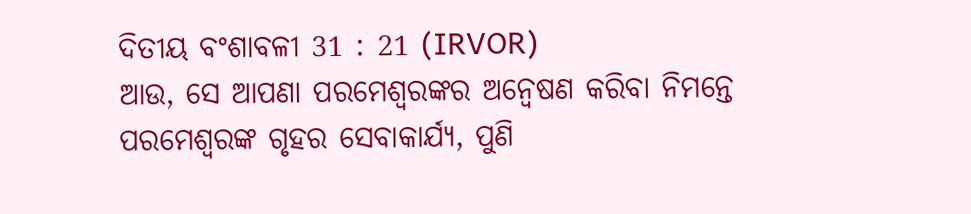ଦିତୀୟ ବଂଶାବଳୀ 31 : 21 (IRVOR)
ଆଉ, ସେ ଆପଣା ପରମେଶ୍ୱରଙ୍କର ଅନ୍ୱେଷଣ କରିବା ନିମନ୍ତେ ପରମେଶ୍ୱରଙ୍କ ଗୃହର ସେବାକାର୍ଯ୍ୟ, ପୁଣି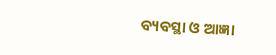ବ୍ୟବସ୍ଥା ଓ ଆଜ୍ଞା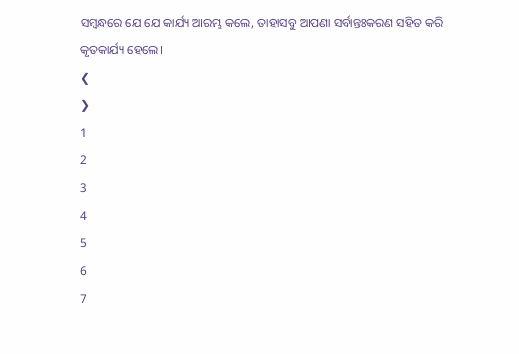ସମ୍ବନ୍ଧରେ ଯେ ଯେ କାର୍ଯ୍ୟ ଆରମ୍ଭ କଲେ, ତାହାସବୁ ଆପଣା ସର୍ବାନ୍ତଃକରଣ ସହିତ କରି କୃତକାର୍ଯ୍ୟ ହେଲେ।
❮
❯
1
2
3
4
5
6
7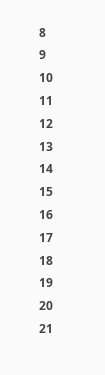8
9
10
11
12
13
14
15
16
17
18
19
20
21